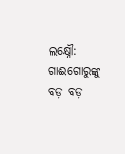ଲକ୍ଷ୍ନୌ: ଗାଈଗୋରୁଙ୍କୁ ବଡ଼ ବଡ଼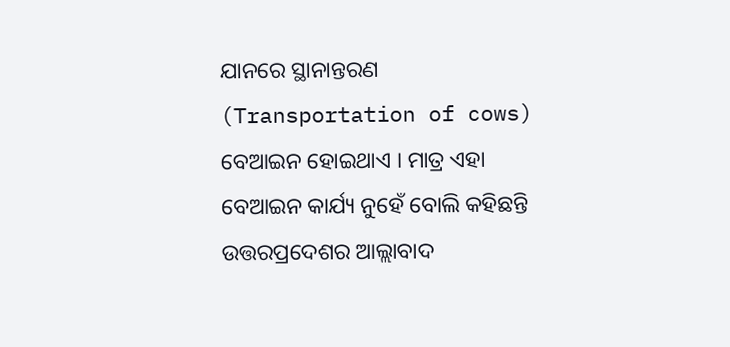ଯାନରେ ସ୍ଥାନାନ୍ତରଣ (Transportation of cows) ବେଆଇନ ହୋଇଥାଏ । ମାତ୍ର ଏହା ବେଆଇନ କାର୍ଯ୍ୟ ନୁହେଁ ବୋଲି କହିଛନ୍ତି ଉତ୍ତରପ୍ରଦେଶର ଆଲ୍ଲାବାଦ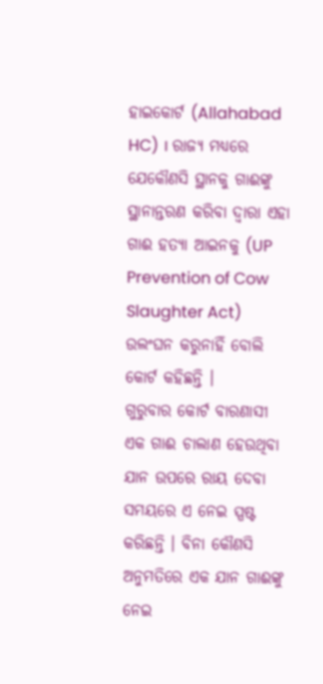ହାଇକୋର୍ଟ (Allahabad HC) । ରାଜ୍ୟ ମଧ୍ୟରେ ଯେକୌଣସି ସ୍ଥାନକୁ ଗାଈଙ୍କୁ ସ୍ଥାନାନ୍ତରଣ କରିବା ଦ୍ବାରା ଏହା ଗାଈ ହତ୍ୟା ଆଇନକୁ (UP Prevention of Cow Slaughter Act) ଉଲଂଘନ କରୁନାହିଁ ବୋଲି କୋର୍ଟ କହିଛନ୍ତି ।
ଗୁରୁବାର କୋର୍ଟ ବାରଣାସୀ ଏକ ଗାଈ ଚାଲାଣ ହେଉଥିବା ଯାନ ଉପରେ ରାୟ ଦେବା ସମୟରେ ଏ ନେଇ ସ୍ପଷ୍ଟ କରିଛନ୍ତି । ବିନା କୌଣସି ଅନୁମତିରେ ଏକ ଯାନ ଗାଈଙ୍କୁ ନେଇ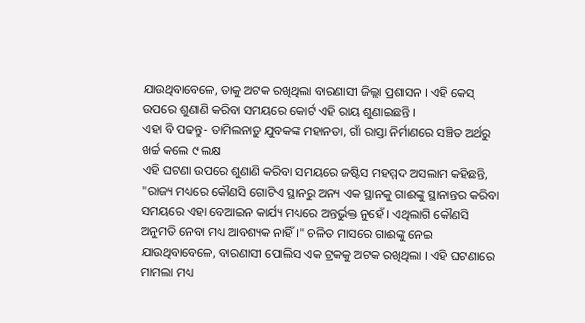ଯାଉଥିବାବେଳେ, ତାକୁ ଅଟକ ରଖିଥିଲା ବାରଣାସୀ ଜିଲ୍ଲା ପ୍ରଶାସନ । ଏହି କେସ୍ ଉପରେ ଶୁଣାଣି କରିବା ସମୟରେ କୋର୍ଟ ଏହି ରାୟ ଶୁଣାଇଛନ୍ତି ।
ଏହା ବି ପଢନ୍ତୁ- ତାମିଲନାଡ଼ୁ ଯୁବକଙ୍କ ମହାନତା, ଗାଁ ରାସ୍ତା ନିର୍ମାଣରେ ସଞ୍ଚିତ ଅର୍ଥରୁ ଖର୍ଚ୍ଚ କଲେ ୯ ଲକ୍ଷ
ଏହି ଘଟଣା ଉପରେ ଶୁଣାଣି କରିବା ସମୟରେ ଜଷ୍ଟିସ ମହମ୍ମଦ ଅସଲାମ କହିଛନ୍ତି, "ରାଜ୍ୟ ମଧ୍ୟରେ କୌଣସି ଗୋଟିଏ ସ୍ଥାନରୁ ଅନ୍ୟ ଏକ ସ୍ଥାନକୁ ଗାଈଙ୍କୁ ସ୍ଥାନାନ୍ତର କରିବା ସମୟରେ ଏହା ବେଆଇନ କାର୍ଯ୍ୟ ମଧ୍ୟରେ ଅନ୍ତର୍ଭୁକ୍ତ ନୁହେଁ । ଏଥିଲାଗି କୌଣସି ଅନୁମତି ନେବା ମଧ୍ୟ ଆବଶ୍ୟକ ନାହିଁ ।" ଚଳିତ ମାସରେ ଗାଈଙ୍କୁ ନେଇ ଯାଉଥିବାବେଳେ, ବାରଣାସୀ ପୋଲିସ ଏକ ଟ୍ରକକୁ ଅଟକ ରଖିଥିଲା । ଏହି ଘଟଣାରେ ମାମଲା ମଧ୍ୟ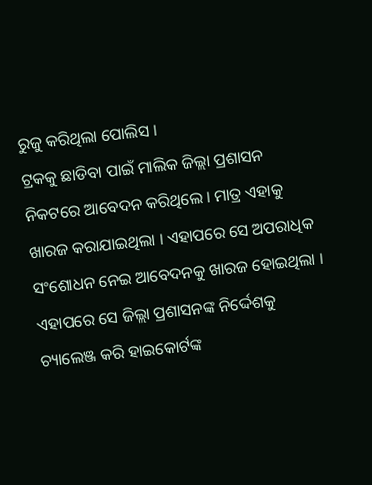ରୁଜୁ କରିଥିଲା ପୋଲିସ ।
ଟ୍ରକକୁ ଛାଡିବା ପାଇଁ ମାଲିକ ଜିଲ୍ଲା ପ୍ରଶାସନ ନିକଟରେ ଆବେଦନ କରିଥିଲେ । ମାତ୍ର ଏହାକୁ ଖାରଜ କରାଯାଇଥିଲା । ଏହାପରେ ସେ ଅପରାଧିକ ସଂଶୋଧନ ନେଇ ଆବେଦନକୁ ଖାରଜ ହୋଇଥିଲା । ଏହାପରେ ସେ ଜିଲ୍ଲା ପ୍ରଶାସନଙ୍କ ନିର୍ଦ୍ଦେଶକୁ ଚ୍ୟାଲେଞ୍ଜ କରି ହାଇକୋର୍ଟଙ୍କ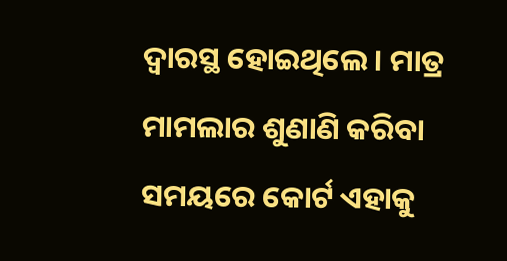ଦ୍ବାରସ୍ଥ ହୋଇଥିଲେ । ମାତ୍ର ମାମଲାର ଶୁଣାଣି କରିବା ସମୟରେ କୋର୍ଟ ଏହାକୁ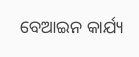ବେଆଇନ କାର୍ଯ୍ୟ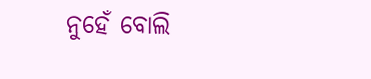ନୁହେଁ ବୋଲି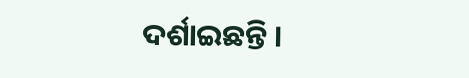ଦର୍ଶାଇଛନ୍ତି ।